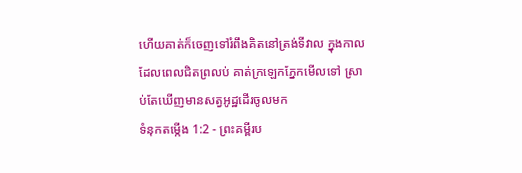ហើយគាត់ក៏ចេញទៅរំពឹងគិតនៅត្រង់ទីវាល ក្នុងកាលដែលពេលជិតព្រលប់ គាត់ក្រឡេកភ្នែកមើលទៅ ស្រាប់តែឃើញមានសត្វអូដ្ឋដើរចូលមក
ទំនុកតម្កើង 1:2 - ព្រះគម្ពីរប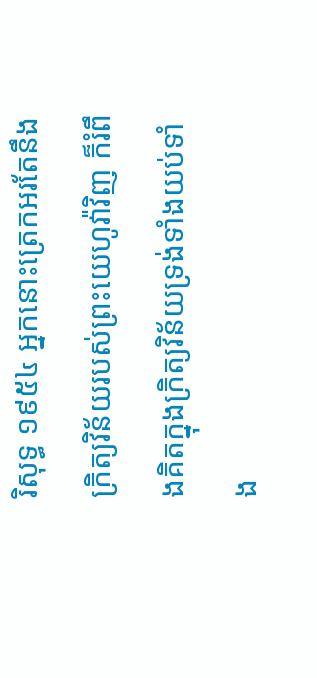រិសុទ្ធ ១៩៥៤ អ្នកនោះត្រេកអរតែនឹងក្រិត្យវិន័យរបស់ព្រះយេហូវ៉ាវិញ ក៏រំពឹងគិតក្នុងក្រិត្យវិន័យទ្រង់ទាំងយប់ទាំង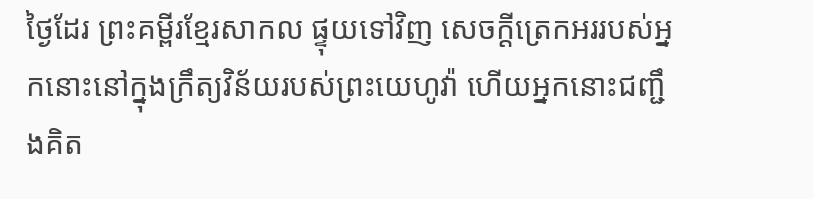ថ្ងៃដែរ ព្រះគម្ពីរខ្មែរសាកល ផ្ទុយទៅវិញ សេចក្ដីត្រេកអររបស់អ្នកនោះនៅក្នុងក្រឹត្យវិន័យរបស់ព្រះយេហូវ៉ា ហើយអ្នកនោះជញ្ជឹងគិត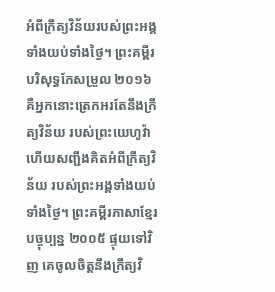អំពីក្រឹត្យវិន័យរបស់ព្រះអង្គទាំងយប់ទាំងថ្ងៃ។ ព្រះគម្ពីរបរិសុទ្ធកែសម្រួល ២០១៦ គឺអ្នកនោះត្រេកអរតែនឹងក្រឹត្យវិន័យ របស់ព្រះយេហូវ៉ា ហើយសញ្ជឹងគិតអំពីក្រឹត្យវិន័យ របស់ព្រះអង្គទាំងយប់ទាំងថ្ងៃ។ ព្រះគម្ពីរភាសាខ្មែរបច្ចុប្បន្ន ២០០៥ ផ្ទុយទៅវិញ គេចូលចិត្តនឹងក្រឹត្យវិ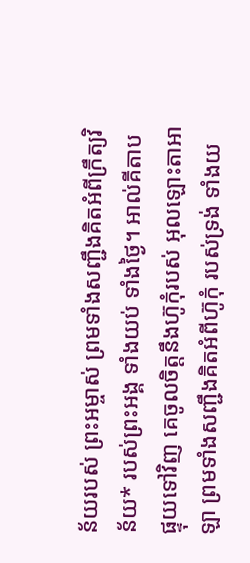ន័យរបស់ ព្រះអម្ចាស់ ព្រមទាំងសញ្ជឹងគិតអំពីក្រឹត្យវិន័យ* របស់ព្រះអង្គ ទាំងយប់ ទាំងថ្ងៃ។ អាល់គីតាប ផ្ទុយទៅវិញ គេចូលចិត្តនឹងហ៊ូកុំរបស់ អុលឡោះតាអាឡា ព្រមទាំងសញ្ជឹងគិតអំពីហ៊ូកុំ របស់ទ្រង់ ទាំងយ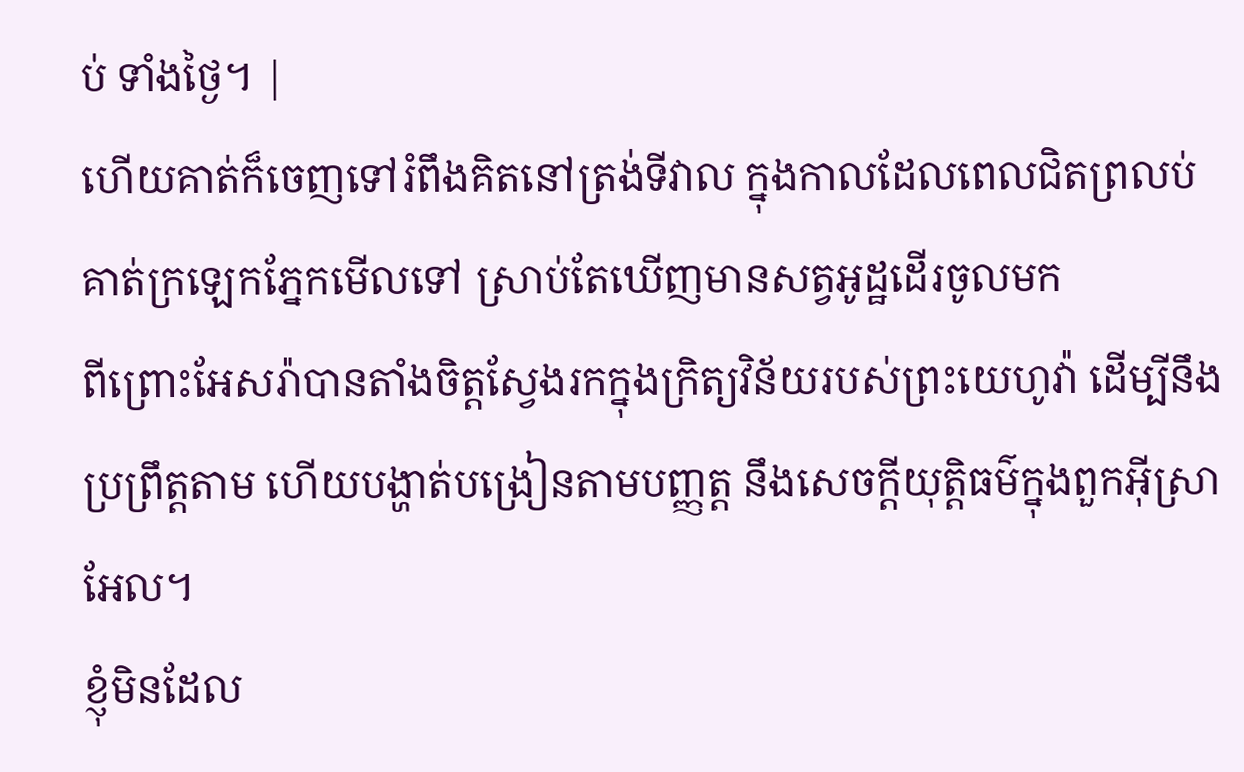ប់ ទាំងថ្ងៃ។ |
ហើយគាត់ក៏ចេញទៅរំពឹងគិតនៅត្រង់ទីវាល ក្នុងកាលដែលពេលជិតព្រលប់ គាត់ក្រឡេកភ្នែកមើលទៅ ស្រាប់តែឃើញមានសត្វអូដ្ឋដើរចូលមក
ពីព្រោះអែសរ៉ាបានតាំងចិត្តស្វែងរកក្នុងក្រិត្យវិន័យរបស់ព្រះយេហូវ៉ា ដើម្បីនឹងប្រព្រឹត្តតាម ហើយបង្ហាត់បង្រៀនតាមបញ្ញត្ត នឹងសេចក្ដីយុត្តិធម៌ក្នុងពួកអ៊ីស្រាអែល។
ខ្ញុំមិនដែល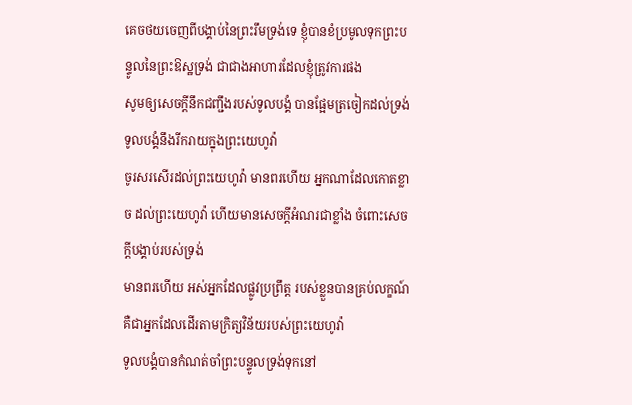គេចថយចេញពីបង្គាប់នៃព្រះរឹមទ្រង់ទេ ខ្ញុំបានខំប្រមូលទុកព្រះបន្ទូលនៃព្រះឱស្ឋទ្រង់ ជាជាងអាហារដែលខ្ញុំត្រូវការផង
សូមឲ្យសេចក្ដីនឹកជញ្ជឹងរបស់ទូលបង្គំ បានផ្អែមត្រចៀកដល់ទ្រង់ ទូលបង្គំនឹងរីករាយក្នុងព្រះយេហូវ៉ា
ចូរសរសើរដល់ព្រះយេហូវ៉ា មានពរហើយ អ្នកណាដែលកោតខ្លាច ដល់ព្រះយេហូវ៉ា ហើយមានសេចក្ដីអំណរជាខ្លាំង ចំពោះសេចក្ដីបង្គាប់របស់ទ្រង់
មានពរហើយ អស់អ្នកដែលផ្លូវប្រព្រឹត្ត របស់ខ្លួនបានគ្រប់លក្ខណ៍ គឺជាអ្នកដែលដើរតាមក្រិត្យវិន័យរបស់ព្រះយេហូវ៉ា
ទូលបង្គំបានកំណត់ចាំព្រះបន្ទូលទ្រង់ទុកនៅ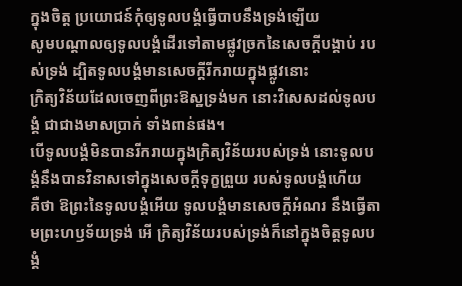ក្នុងចិត្ត ប្រយោជន៍កុំឲ្យទូលបង្គំធ្វើបាបនឹងទ្រង់ឡើយ
សូមបណ្តាលឲ្យទូលបង្គំដើរទៅតាមផ្លូវច្រកនៃសេចក្ដីបង្គាប់ របស់ទ្រង់ ដ្បិតទូលបង្គំមានសេចក្ដីរីករាយក្នុងផ្លូវនោះ
ក្រិត្យវិន័យដែលចេញពីព្រះឱស្ឋទ្រង់មក នោះវិសេសដល់ទូលបង្គំ ជាជាងមាសប្រាក់ ទាំងពាន់ផង។
បើទូលបង្គំមិនបានរីករាយក្នុងក្រិត្យវិន័យរបស់ទ្រង់ នោះទូលបង្គំនឹងបានវិនាសទៅក្នុងសេចក្ដីទុក្ខព្រួយ របស់ទូលបង្គំហើយ
គឺថា ឱព្រះនៃទូលបង្គំអើយ ទូលបង្គំមានសេចក្ដីអំណរ នឹងធ្វើតាមព្រះហឫទ័យទ្រង់ អើ ក្រិត្យវិន័យរបស់ទ្រង់ក៏នៅក្នុងចិត្តទូលបង្គំ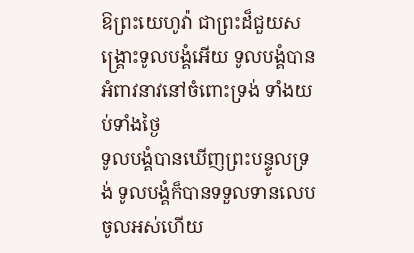ឱព្រះយេហូវ៉ា ជាព្រះដ៏ជួយសង្គ្រោះទូលបង្គំអើយ ទូលបង្គំបានអំពាវនាវនៅចំពោះទ្រង់ ទាំងយប់ទាំងថ្ងៃ
ទូលបង្គំបានឃើញព្រះបន្ទូលទ្រង់ ទូលបង្គំក៏បានទទួលទានលេបចូលអស់ហើយ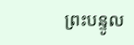ព្រះបន្ទូល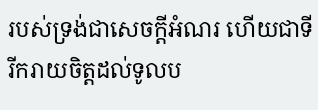របស់ទ្រង់ជាសេចក្ដីអំណរ ហើយជាទីរីករាយចិត្តដល់ទូលប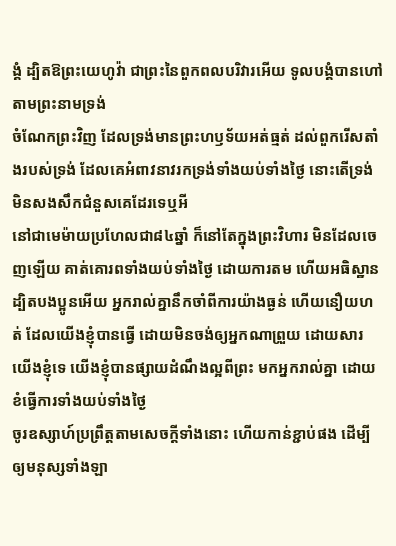ង្គំ ដ្បិតឱព្រះយេហូវ៉ា ជាព្រះនៃពួកពលបរិវារអើយ ទូលបង្គំបានហៅតាមព្រះនាមទ្រង់
ចំណែកព្រះវិញ ដែលទ្រង់មានព្រះហឫទ័យអត់ធ្មត់ ដល់ពួករើសតាំងរបស់ទ្រង់ ដែលគេអំពាវនាវរកទ្រង់ទាំងយប់ទាំងថ្ងៃ នោះតើទ្រង់មិនសងសឹកជំនួសគេដែរទេឬអី
នៅជាមេម៉ាយប្រហែលជា៨៤ឆ្នាំ ក៏នៅតែក្នុងព្រះវិហារ មិនដែលចេញឡើយ គាត់គោរពទាំងយប់ទាំងថ្ងៃ ដោយការតម ហើយអធិស្ឋាន
ដ្បិតបងប្អូនអើយ អ្នករាល់គ្នានឹកចាំពីការយ៉ាងធ្ងន់ ហើយនឿយហត់ ដែលយើងខ្ញុំបានធ្វើ ដោយមិនចង់ឲ្យអ្នកណាព្រួយ ដោយសារយើងខ្ញុំទេ យើងខ្ញុំបានផ្សាយដំណឹងល្អពីព្រះ មកអ្នករាល់គ្នា ដោយខំធ្វើការទាំងយប់ទាំងថ្ងៃ
ចូរឧស្សាហ៍ប្រព្រឹត្តតាមសេចក្ដីទាំងនោះ ហើយកាន់ខ្ជាប់ផង ដើម្បីឲ្យមនុស្សទាំងឡា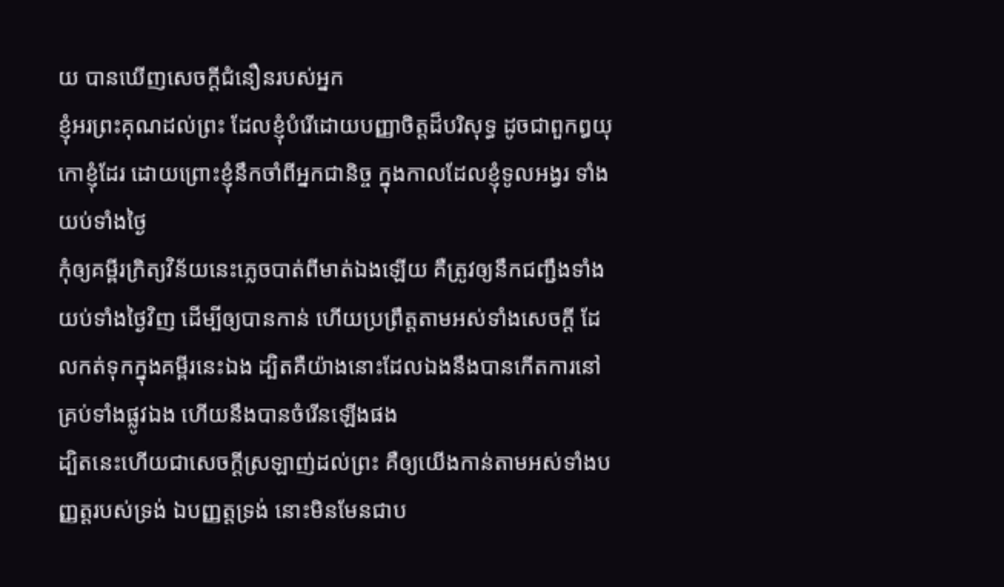យ បានឃើញសេចក្ដីជំនឿនរបស់អ្នក
ខ្ញុំអរព្រះគុណដល់ព្រះ ដែលខ្ញុំបំរើដោយបញ្ញាចិត្តដ៏បរិសុទ្ធ ដូចជាពួកឰយុកោខ្ញុំដែរ ដោយព្រោះខ្ញុំនឹកចាំពីអ្នកជានិច្ច ក្នុងកាលដែលខ្ញុំទូលអង្វរ ទាំងយប់ទាំងថ្ងៃ
កុំឲ្យគម្ពីរក្រិត្យវិន័យនេះភ្លេចបាត់ពីមាត់ឯងឡើយ គឺត្រូវឲ្យនឹកជញ្ជឹងទាំងយប់ទាំងថ្ងៃវិញ ដើម្បីឲ្យបានកាន់ ហើយប្រព្រឹត្តតាមអស់ទាំងសេចក្ដី ដែលកត់ទុកក្នុងគម្ពីរនេះឯង ដ្បិតគឺយ៉ាងនោះដែលឯងនឹងបានកើតការនៅគ្រប់ទាំងផ្លូវឯង ហើយនឹងបានចំរើនឡើងផង
ដ្បិតនេះហើយជាសេចក្ដីស្រឡាញ់ដល់ព្រះ គឺឲ្យយើងកាន់តាមអស់ទាំងបញ្ញត្តរបស់ទ្រង់ ឯបញ្ញត្តទ្រង់ នោះមិនមែនជាប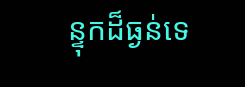ន្ទុកដ៏ធ្ងន់ទេ